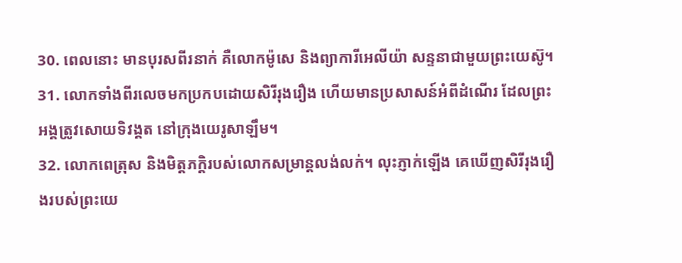30. ពេលនោះ មានបុរសពីរនាក់ គឺលោកម៉ូសេ និងព្យាការីអេលីយ៉ា សន្ទនាជាមួយព្រះយេស៊ូ។
31. លោកទាំងពីរលេចមកប្រកបដោយសិរីរុងរឿង ហើយមានប្រសាសន៍អំពីដំណើរ ដែលព្រះអង្គត្រូវសោយទិវង្គត នៅក្រុងយេរូសាឡឹម។
32. លោកពេត្រុស និងមិត្តភក្ដិរបស់លោកសម្រាន្ដលង់លក់។ លុះភ្ញាក់ឡើង គេឃើញសិរីរុងរឿងរបស់ព្រះយេ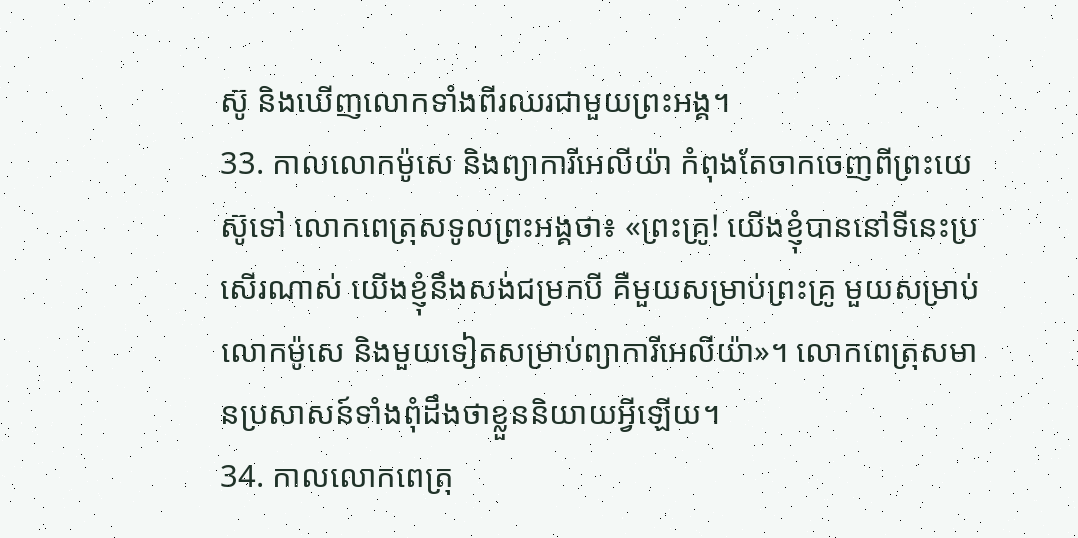ស៊ូ និងឃើញលោកទាំងពីរឈរជាមួយព្រះអង្គ។
33. កាលលោកម៉ូសេ និងព្យាការីអេលីយ៉ា កំពុងតែចាកចេញពីព្រះយេស៊ូទៅ លោកពេត្រុសទូលព្រះអង្គថា៖ «ព្រះគ្រូ! យើងខ្ញុំបាននៅទីនេះប្រសើរណាស់ យើងខ្ញុំនឹងសង់ជម្រកបី គឺមួយសម្រាប់ព្រះគ្រូ មួយសម្រាប់លោកម៉ូសេ និងមួយទៀតសម្រាប់ព្យាការីអេលីយ៉ា»។ លោកពេត្រុសមានប្រសាសន៍ទាំងពុំដឹងថាខ្លួននិយាយអ្វីឡើយ។
34. កាលលោកពេត្រុ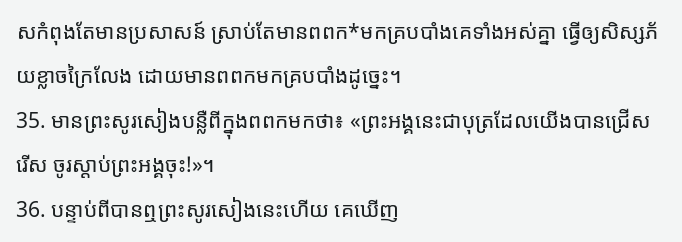សកំពុងតែមានប្រសាសន៍ ស្រាប់តែមានពពក*មកគ្របបាំងគេទាំងអស់គ្នា ធ្វើឲ្យសិស្សភ័យខ្លាចក្រៃលែង ដោយមានពពកមកគ្របបាំងដូច្នេះ។
35. មានព្រះសូរសៀងបន្លឺពីក្នុងពពកមកថា៖ «ព្រះអង្គនេះជាបុត្រដែលយើងបានជ្រើសរើស ចូរស្ដាប់ព្រះអង្គចុះ!»។
36. បន្ទាប់ពីបានឮព្រះសូរសៀងនេះហើយ គេឃើញ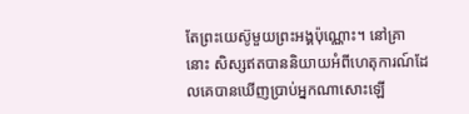តែព្រះយេស៊ូមួយព្រះអង្គប៉ុណ្ណោះ។ នៅគ្រានោះ សិស្សឥតបាននិយាយអំពីហេតុការណ៍ដែលគេបានឃើញប្រាប់អ្នកណាសោះឡើ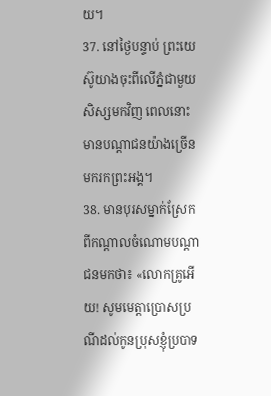យ។
37. នៅថ្ងៃបន្ទាប់ ព្រះយេស៊ូយាងចុះពីលើភ្នំជាមួយសិស្សមកវិញ ពេលនោះ មានបណ្ដាជនយ៉ាងច្រើនមករកព្រះអង្គ។
38. មានបុរសម្នាក់ស្រែកពីកណ្ដាលចំណោមបណ្ដាជនមកថា៖ «លោកគ្រូអើយ! សូមមេត្តាប្រោសប្រណីដល់កូនប្រុសខ្ញុំប្របាទ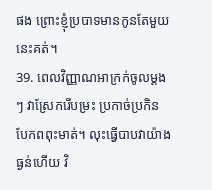ផង ព្រោះខ្ញុំប្របាទមានកូនតែមួយនេះគត់។
39. ពេលវិញ្ញាណអាក្រក់ចូលម្ដងៗ វាស្រែករើបម្រះ ប្រកាច់ប្រកិន បែកពពុះមាត់។ លុះធ្វើបាបវាយ៉ាងធ្ងន់ហើយ វិ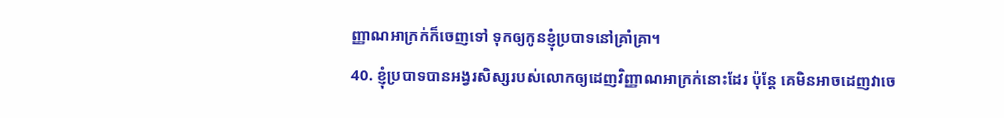ញ្ញាណអាក្រក់ក៏ចេញទៅ ទុកឲ្យកូនខ្ញុំប្របាទនៅគ្រាំគ្រា។
40. ខ្ញុំប្របាទបានអង្វរសិស្សរបស់លោកឲ្យដេញវិញ្ញាណអាក្រក់នោះដែរ ប៉ុន្តែ គេមិនអាចដេញវាចេ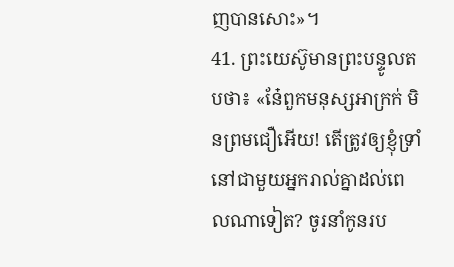ញបានសោះ»។
41. ព្រះយេស៊ូមានព្រះបន្ទូលតបថា៖ «នែ៎ពួកមនុស្សអាក្រក់ មិនព្រមជឿអើយ! តើត្រូវឲ្យខ្ញុំទ្រាំនៅជាមួយអ្នករាល់គ្នាដល់ពេលណាទៀត? ចូរនាំកូនរប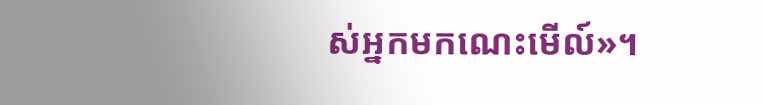ស់អ្នកមកណេះមើល៍»។